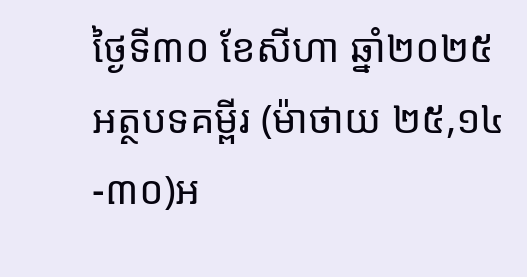ថ្ងៃទី៣០ ខែសីហា ឆ្នាំ២០២៥ អត្ថបទគម្ពីរ (ម៉ាថាយ ២៥,១៤-៣០)អ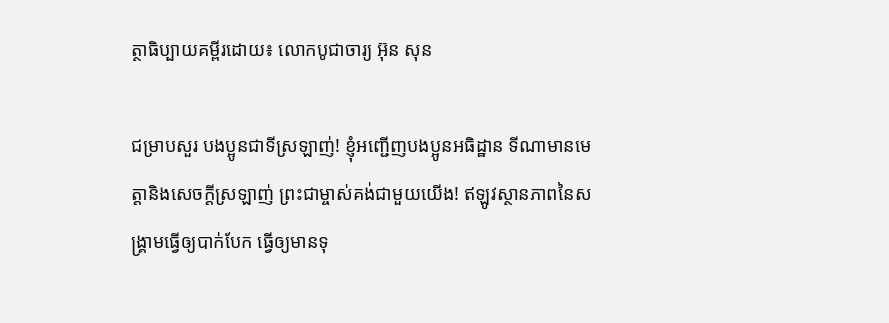ត្ថាធិប្បាយគម្ពីរដោយ៖ លោកបូជាចារ្យ អ៊ុន សុន

ជម្រាបសួរ បងប្អូនជាទីស្រឡាញ់! ខ្ញុំអញ្ជើញបងប្អូនអធិដ្ឋាន ទីណាមានមេត្តានិងសេចក្តីស្រឡាញ់ ព្រះជាម្ចាស់គង់ជាមួយយើង! ឥឡូវស្ថានភាពនៃសង្រ្គាមធ្វើឲ្យបាក់បែក ធ្វើឲ្យមានទុ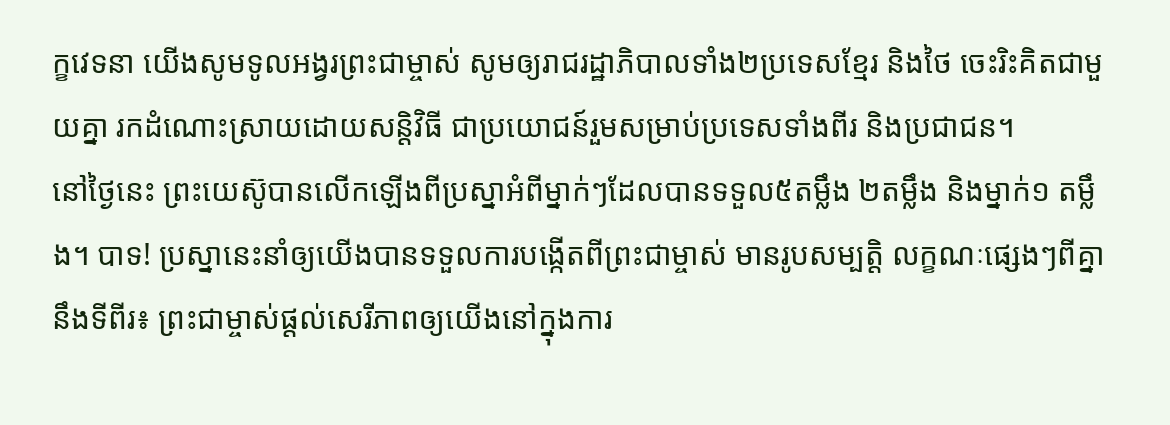ក្ខវេទនា យើងសូមទូលអង្វរព្រះជាម្ចាស់ សូមឲ្យរាជរដ្ឋាភិបាលទាំង២ប្រទេសខែ្មរ និងថៃ ចេះរិះគិតជាមួយគ្នា រកដំណោះស្រាយដោយសន្តិវិធី ជាប្រយោជន៍រួមសម្រាប់ប្រទេសទាំងពីរ និងប្រជាជន។
នៅថ្ងៃនេះ ព្រះយេស៊ូបានលើកឡើងពីប្រស្នាអំពីម្នាក់ៗដែលបានទទួល៥តម្លឹង ២តម្លឹង និងម្នាក់១ តម្លឹង។ បាទ! ប្រស្នានេះនាំឲ្យយើងបានទទួលការបង្កើតពីព្រះជាម្ចាស់ មានរូបសម្បត្តិ លក្ខណៈផ្សេងៗពីគ្នា នឹងទីពីរ៖ ព្រះជាម្ចាស់ផ្តល់សេរីភាពឲ្យយើងនៅក្នុងការ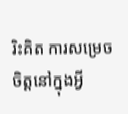រិះគិត ការសម្រេចចិត្តនៅក្នុងអ្វី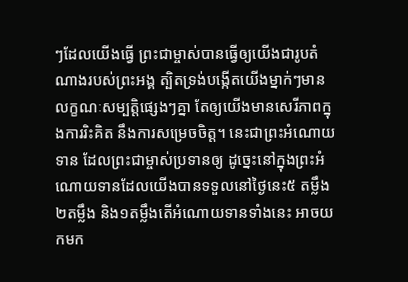ៗដែលយើងធ្វើ ព្រះជាម្ចាស់បានធ្វើឲ្យយើងជារូបតំណាងរបស់ព្រះអង្គ ត្បិតទ្រង់បង្កើតយើងម្នាក់ៗមានលក្ខណៈសម្បត្តិផ្សេងៗគ្នា តែឲ្យយើងមានសេរីភាពក្នុងការរិះគិត នឹងការសម្រេចចិត្ត។ នេះជាព្រះអំណោយទាន ដែលព្រះជាម្ចាស់ប្រទានឲ្យ ដូច្នេះនៅក្នុងព្រះអំណោយទានដែលយើងបានទទួលនៅថ្ងៃនេះ៥ តម្លឹង ២តម្លឹង និង១តម្លឹងតើអំណោយទានទាំងនេះ អាចយកមក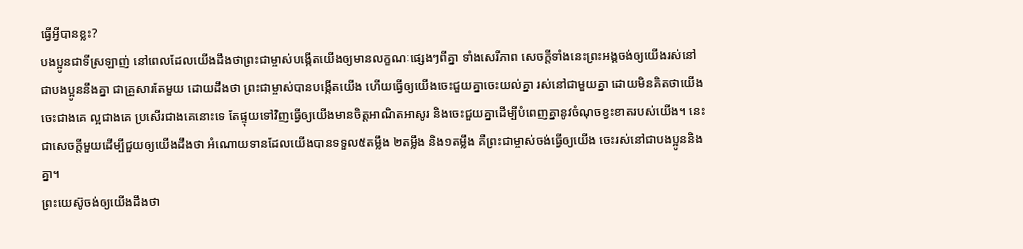ធើ្វអី្វបានខ្លះ?
បងប្អូនជាទីស្រឡាញ់ នៅពេលដែលយើងដឹងថាព្រះជាម្ចាស់បង្កើតយើងឲ្យមានលក្ខណៈផ្សេងៗពីគ្នា ទាំងសេរីភាព សេចក្តីទាំងនេះព្រះអង្គចង់ឲ្យយើងរស់នៅជាបងប្អូននឹងគ្នា ជាគ្រួសារតែមួយ ដោយដឹងថា ព្រះជាម្ចាស់បានបង្កើតយើង ហើយធ្វើឲ្យយើងចេះជួយគ្នាចេះយល់គ្នា រស់នៅជាមួយគ្នា ដោយមិនគិតថាយើងចេះជាងគេ ល្អជាងគេ ប្រសើរជាងគេនោះទេ តែផ្ទុយទៅវិញធ្វើឲ្យយើងមានចិត្តអាណិតអាសូរ និងចេះជួយគ្នាដើម្បីបំពេញគ្នានូវចំណុចខ្វះខាតរបស់យើង។ នេះជាសេចក្តីមួយដើម្បីជួយឲ្យយើងដឹងថា អំណោយទានដែលយើងបានទទួល៥តម្លឹង ២តម្លឹង និង១តម្លឹង គឺព្រះជាម្ចាស់ចង់ធ្វើឲ្យយើង ចេះរស់នៅជាបងប្អូននិងគ្នា។
ព្រះយេស៊ូចង់ឲ្យយើងដឹងថា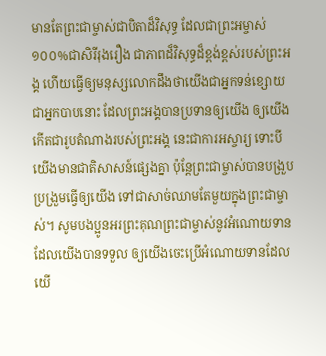មានតែព្រះជាម្ចាស់ជាបិតាដ៏វិសុទ្ធ ដែលជាព្រះអម្ចាស់១០០%ជាសិរីរុងរឿង ជាភាពដ៏វិសុទ្ធដ៏ខ្ពង់ខ្ពស់របស់ព្រះអង្គ ហើយធ្វើឲ្យមនុស្សលោកដឹងថាយើងជាអ្នកទន់ខ្សោយជាអ្នកបាបនោះ ដែលព្រះអង្គបានប្រទានឲ្យយើង ឲ្យយើងកើតជារូបតំណាងរបស់ព្រះអង្គ នេះជាការអស្ចារ្យ ទោះបីយើងមានជាតិសាសន៍ផ្សេងគ្នា ប៉ុន្តែព្រះជាម្ចាស់បានបង្រួបប្រង្រួមធ្វើឲ្យយើង ទៅជាសាច់ឈាមតែមួយក្នុងព្រះជាម្ចាស់។ សូមបងប្អូនអរព្រះគុណព្រះជាម្ចាស់នូវអំណោយទានដែលយើងបានទទួល ឲ្យយើងចេះប្រើអំណោយទានដែលយើ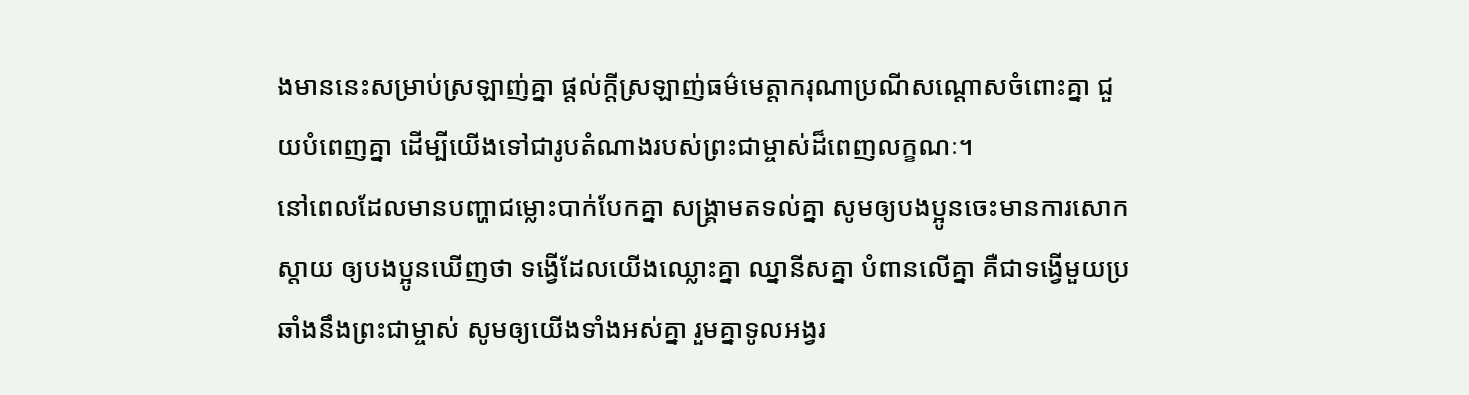ងមាននេះសម្រាប់ស្រឡាញ់គ្នា ផ្តល់ក្តីស្រឡាញ់ធម៌មេត្តាករុណាប្រណីសណ្ដោសចំពោះគ្នា ជួយបំពេញគ្នា ដើម្បីយើងទៅជារូបតំណាងរបស់ព្រះជាម្ចាស់ដ៏ពេញលក្ខណៈ។
នៅពេលដែលមានបញ្ហាជម្លោះបាក់បែកគ្នា សង្រ្គាមតទល់គ្នា សូមឲ្យបងប្អូនចេះមានការសោកស្តាយ ឲ្យបងប្អូនឃើញថា ទង្វើដែលយើងឈ្លោះគ្នា ឈ្នានីសគ្នា បំពានលើគ្នា គឺជាទង្វើមួយប្រឆាំងនឹងព្រះជាម្ចាស់ សូមឲ្យយើងទាំងអស់គ្នា រួមគ្នាទូលអង្វរ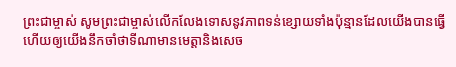ព្រះជាម្ចាស់ សូមព្រះជាម្ចាស់លើកលែងទោសនូវភាពទន់ខ្សោយទាំងប៉ុន្មានដែលយើងបានធ្វើ ហើយឲ្យយើងនឹកចាំថាទីណាមានមេត្តានិងសេច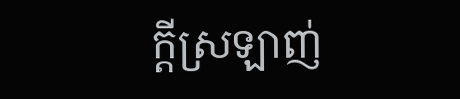ក្តីស្រឡាញ់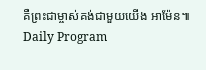គឺព្រះជាម្ចាស់គង់ជាមួយយើង អាម៉ែន៕
Daily Program